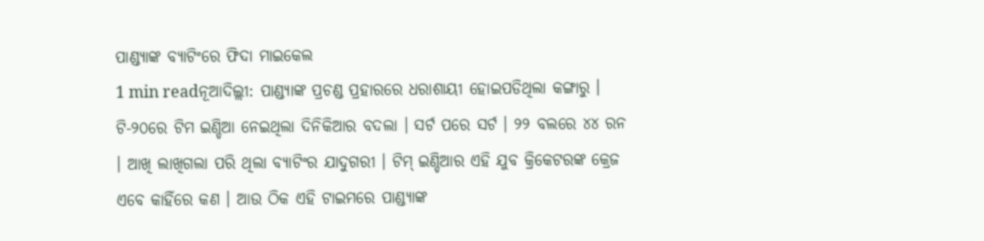ପାଣ୍ଡ୍ୟାଙ୍କ ବ୍ୟାଟିଂରେ ଫିଦା ମାଇକେଲ
1 min readନୂଆଦିଲ୍ଲୀ: ପାଣ୍ଡ୍ୟାଙ୍କ ପ୍ରଚଣ୍ଡ ପ୍ରହାରରେ ଧରାଶାୟୀ ହୋଇପଡିଥିଲା କଙ୍ଗାରୁ । ଟି-୨୦ରେ ଟିମ ଇଣ୍ଡିଆ ନେଇଥିଲା ଦିନିକିଆର ବଦଲା । ସର୍ଟ ପରେ ସର୍ଟ । ୨୨ ବଲରେ ୪୪ ରନ । ଆଖି ଲାଖିଗଲା ପରି ଥିଲା ବ୍ୟାଟିଂର ଯାଦୁଗରୀ । ଟିମ୍ ଇଣ୍ଡିଆର ଏହି ଯୁବ କ୍ରିକେଟରଙ୍କ କ୍ରେଜ ଏବେ କାହିଁରେ କଣ । ଆଉ ଠିକ ଏହି ଟାଇମରେ ପାଣ୍ଡ୍ୟାଙ୍କ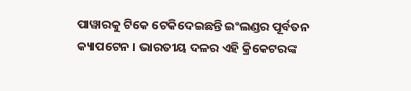ପାୱାରକୁ ଟିକେ ଟେକିଦେଇଛନ୍ତି ଇଂଲଣ୍ଡର ପୂର୍ବତନ କ୍ୟାପଟେନ । ଭାରତୀୟ ଦଳର ଏହି କ୍ରିକେଟରଙ୍କ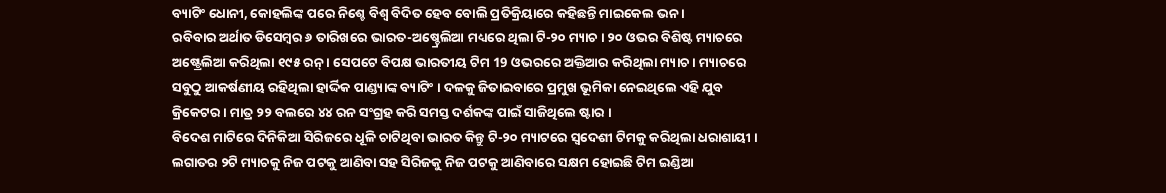ବ୍ୟାଟିଂ ଧୋନୀ, କୋହଲିଙ୍କ ପରେ ନିଶ୍ଚେ ବିଶ୍ୱ ବିଦିତ ହେବ ବୋଲି ପ୍ରତିକ୍ରିୟାରେ କହିଛନ୍ତି ମାଇକେଲ ଭନ ।
ରବିବାର ଅର୍ଥାତ ଡିସେମ୍ବର ୬ ତାରିଖରେ ଭାରତ-ଅଷ୍ଚ୍ରେଲିଆ ମଧ୍ୟରେ ଥିଲା ଟି-୨୦ ମ୍ୟାଚ । ୨୦ ଓଭର ବିଶିଷ୍ଟ ମ୍ୟାଚରେ ଅଷ୍ଟ୍ରେଲିଆ କରିଥିଲା ୧୯୫ ରନ୍ । ସେପଟେ ବିପକ୍ଷ ଭାରତୀୟ ଟିମ 19 ଓଭରରେ ଅକ୍ତିଆର କରିଥିଲା ମ୍ୟାଚ । ମ୍ୟାଚରେ ସବୁଠୁ ଆକର୍ଷଣୀୟ ରହିଥିଲା ହାର୍ଦ୍ଦିକ ପାଣ୍ଡ୍ୟାଙ୍କ ବ୍ୟାଟିଂ । ଦଳକୁ ଜିତାଇବାରେ ପ୍ରମୁଖ ଭୂମିକା ନେଇଥିଲେ ଏହି ଯୁବ କ୍ରିକେଟର । ମାତ୍ର ୨୨ ବଲରେ ୪୪ ରନ ସଂଗ୍ରହ କରି ସମସ୍ତ ଦର୍ଶକଙ୍କ ପାଇଁ ସାଜିଥିଲେ ଷ୍ଟାର ।
ବିଦେଶ ମାଟିରେ ଦିନିକିଆ ସିରିଜରେ ଧୂଳି ଚାଟିଥିବା ଭାରତ କିନ୍ତୁ ଟି-୨୦ ମ୍ୟାଟରେ ସ୍ବଦେଶୀ ଟିମକୁ କରିଥିଲା ଧରାଶାୟୀ । ଲଗାତର ୨ଟି ମ୍ୟାଚକୁ ନିଜ ପଟକୁ ଆଣିବା ସହ ସିରିଜକୁ ନିଜ ପଟକୁ ଆଣିବାରେ ସକ୍ଷମ ହୋଇଛି ଟିମ ଇଣ୍ଡିଆ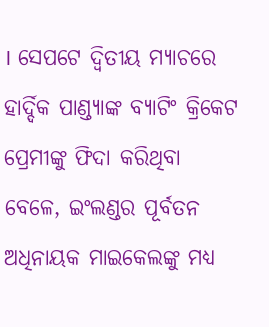। ସେପଟେ ଦ୍ୱିତୀୟ ମ୍ୟାଚରେ ହାର୍ଦ୍ଦିକ ପାଣ୍ଡ୍ୟାଙ୍କ ବ୍ୟାଟିଂ କ୍ରିକେଟ ପ୍ରେମୀଙ୍କୁ ଫିଦା କରିଥିବା ବେଳେ, ଇଂଲଣ୍ଡର ପୂର୍ବତନ ଅଧିନାୟକ ମାଇକେଲଙ୍କୁ ମଧ୍ୟ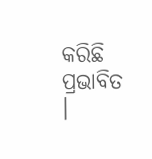କରିଛି ପ୍ରଭାବିତ ।